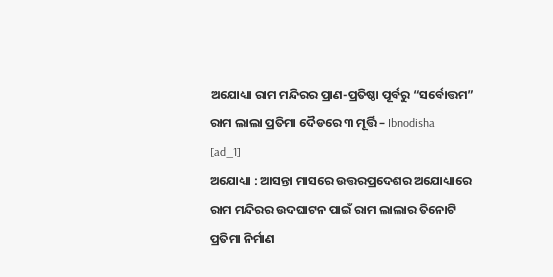ଅଯୋଧ୍ୟା ରାମ ମନ୍ଦିରର ପ୍ରାଣ-ପ୍ରତିଷ୍ଠା ପୂର୍ବରୁ “ସର୍ବୋତ୍ତମ” ରାମ ଲାଲା ପ୍ରତିମା ଦୈଡରେ ୩ ମୂର୍ତ୍ତି – Ibnodisha
[ad_1]
ଅଯୋଧ୍ୟା : ଆସନ୍ତା ମାସରେ ଉତ୍ତରପ୍ରଦେଶର ଅଯୋଧ୍ୟାରେ ରାମ ମନ୍ଦିରର ଉଦଘାଟନ ପାଇଁ ରାମ ଲାଲାର ତିନୋଟି ପ୍ରତିମା ନିର୍ମାଣ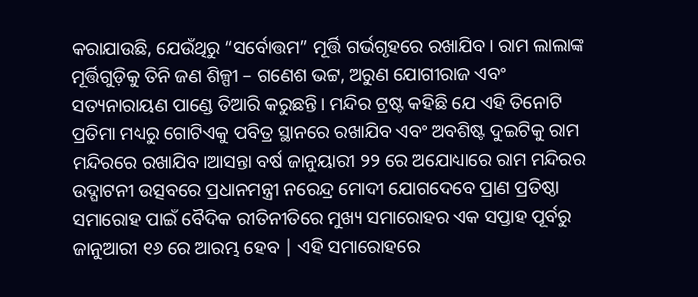କରାଯାଉଛି, ଯେଉଁଥିରୁ “ସର୍ବୋତ୍ତମ” ମୂର୍ତ୍ତି ଗର୍ଭଗୃହରେ ରଖାଯିବ। ରାମ ଲାଲାଙ୍କ ମୂର୍ତ୍ତିଗୁଡ଼ିକୁ ତିନି ଜଣ ଶିଳ୍ପୀ – ଗଣେଶ ଭଟ୍ଟ, ଅରୁଣ ଯୋଗୀରାଜ ଏବଂ ସତ୍ୟନାରାୟଣ ପାଣ୍ଡେ ତିଆରି କରୁଛନ୍ତି। ମନ୍ଦିର ଟ୍ରଷ୍ଟ କହିଛି ଯେ ଏହି ତିନୋଟି ପ୍ରତିମା ମଧ୍ୟରୁ ଗୋଟିଏକୁ ପବିତ୍ର ସ୍ଥାନରେ ରଖାଯିବ ଏବଂ ଅବଶିଷ୍ଟ ଦୁଇଟିକୁ ରାମ ମନ୍ଦିରରେ ରଖାଯିବ।ଆସନ୍ତା ବର୍ଷ ଜାନୁୟାରୀ ୨୨ ରେ ଅଯୋଧ୍ୟାରେ ରାମ ମନ୍ଦିରର ଉଦ୍ଘାଟନୀ ଉତ୍ସବରେ ପ୍ରଧାନମନ୍ତ୍ରୀ ନରେନ୍ଦ୍ର ମୋଦୀ ଯୋଗଦେବେ ପ୍ରାଣ ପ୍ରତିଷ୍ଠା ସମାରୋହ ପାଇଁ ବୈଦିକ ରୀତିନୀତିରେ ମୁଖ୍ୟ ସମାରୋହର ଏକ ସପ୍ତାହ ପୂର୍ବରୁ ଜାନୁଆରୀ ୧୬ ରେ ଆରମ୍ଭ ହେବ | ଏହି ସମାରୋହରେ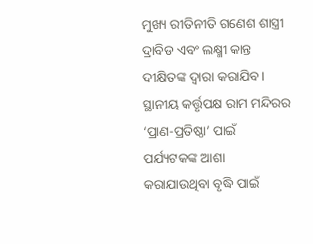ମୁଖ୍ୟ ରୀତିନୀତି ଗଣେଶ ଶାସ୍ତ୍ରୀ ଦ୍ରାବିଡ ଏବଂ ଲକ୍ଷ୍ମୀ କାନ୍ତ ଦୀକ୍ଷିତଙ୍କ ଦ୍ୱାରା କରାଯିବ। ସ୍ଥାନୀୟ କର୍ତ୍ତୃପକ୍ଷ ରାମ ମନ୍ଦିରର ‘ପ୍ରାଣ-ପ୍ରତିଷ୍ଠା’ ପାଇଁ ପର୍ଯ୍ୟଟକଙ୍କ ଆଶା କରାଯାଉଥିବା ବୃଦ୍ଧି ପାଇଁ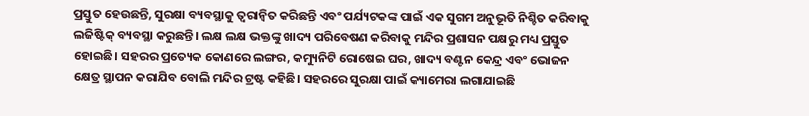ପ୍ରସ୍ତୁତ ହେଉଛନ୍ତି, ସୁରକ୍ଷା ବ୍ୟବସ୍ଥାକୁ ତ୍ୱରାନ୍ୱିତ କରିଛନ୍ତି ଏବଂ ପର୍ଯ୍ୟଟକଙ୍କ ପାଇଁ ଏକ ସୁଗମ ଅନୁଭୂତି ନିଶ୍ଚିତ କରିବାକୁ ଲଜିଷ୍ଟିକ୍ ବ୍ୟବସ୍ଥା କରୁଛନ୍ତି। ଲକ୍ଷ ଲକ୍ଷ ଭକ୍ତଙ୍କୁ ଖାଦ୍ୟ ପରିବେଷଣ କରିବାକୁ ମନ୍ଦିର ପ୍ରଶାସନ ପକ୍ଷରୁ ମଧ୍ୟ ପ୍ରସ୍ତୁତ ହୋଇଛି। ସହରର ପ୍ରତ୍ୟେକ କୋଣରେ ଲଙ୍ଗର, କମ୍ୟୁନିଟି ରୋଷେଇ ଘର, ଖାଦ୍ୟ ବଣ୍ଟନ କେନ୍ଦ୍ର ଏବଂ ଭୋଜନ କ୍ଷେତ୍ର ସ୍ଥାପନ କରାଯିବ ବୋଲି ମନ୍ଦିର ଟ୍ରଷ୍ଟ କହିଛି। ସହରରେ ସୁରକ୍ଷା ପାଇଁ କ୍ୟାମେରା ଲଗାଯାଇଛି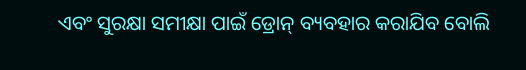ଏବଂ ସୁରକ୍ଷା ସମୀକ୍ଷା ପାଇଁ ଡ୍ରୋନ୍ ବ୍ୟବହାର କରାଯିବ ବୋଲି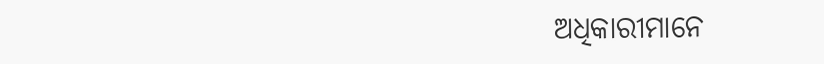ଅଧିକାରୀମାନେ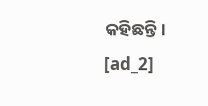କହିଛନ୍ତି।
[ad_2]